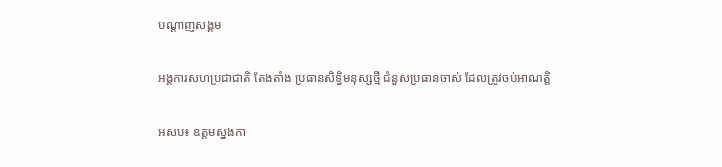បណ្តាញសង្គម

អង្គការសហប្រជាជាតិ តែងតាំង ប្រធានសិទ្ធិមនុស្សថ្មី ជំនួសប្រធានចាស់ ដែលត្រូវចប់អាណត្តិ

អសប៖ ឧត្តមស្នងកា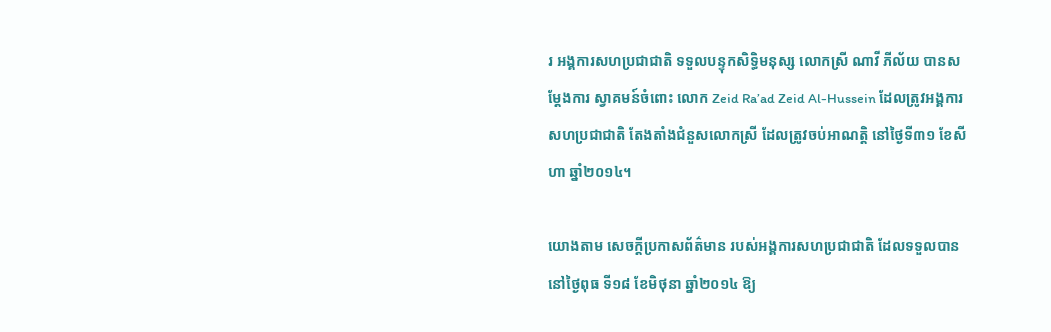រ អង្គការសហប្រជាជាតិ ទទួលបន្ទុកសិទ្ធិមនុស្ស លោកស្រី ណាវី ភីល័យ បានសម្តែងការ ស្វាគមន៍ចំពោះ លោក Zeid Ra’ad Zeid Al-Hussein ដែលត្រូវអង្គការ សហប្រជាជាតិ តែងតាំងជំនួសលោកស្រី ដែលត្រូវចប់អាណត្តិ នៅថ្ងៃទី៣១ ខែសីហា ឆ្នាំ២០១៤។

យោងតាម សេចក្តីប្រកាសព័ត៌មាន របស់អង្គការសហប្រជាជាតិ ដែលទទួលបាន នៅថ្ងៃពុធ ទី១៨ ខែមិថុនា ឆ្នាំ២០១៤ ឱ្យ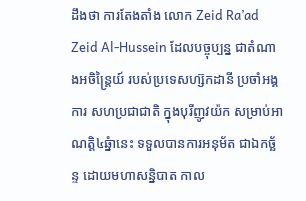ដឹងថា ការតែងតាំង លោក Zeid Ra’ad Zeid Al-Hussein ដែលបច្ចុប្បន្ន ជាតំណាងអចិន្រ្តៃយ៍ របស់ប្រទេសហ្ស៊កដានី ប្រចាំអង្គការ សហប្រជាជាតិ ក្នុងបុរីញូវយ៉ក សម្រាប់អាណត្តិ៤ឆ្នំានេះ ទទួលបានការអនុម័ត ជាឯកច្ឆ័ន្ទ ដោយមហាសន្និបាត កាល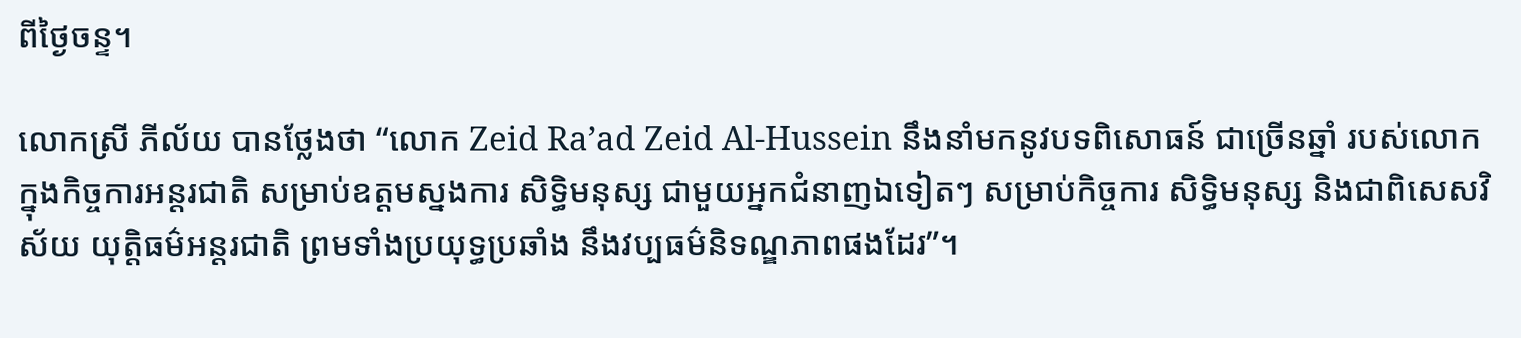ពីថ្ងៃចន្ទ។

លោកស្រី ភីល័យ បានថ្លែងថា “លោក Zeid Ra’ad Zeid Al-Hussein នឹងនាំមកនូវបទពិសោធន៍ ជាច្រើនឆ្នាំ របស់លោក ក្នុងកិច្ចការអន្តរជាតិ សម្រាប់ឧត្តមស្នងការ សិទ្ធិមនុស្ស ជាមួយអ្នកជំនាញឯទៀតៗ សម្រាប់កិច្ចការ សិទ្ធិមនុស្ស និងជាពិសេសវិស័យ យុត្តិធម៌អន្តរជាតិ ព្រមទាំងប្រយុទ្ធប្រឆាំង នឹងវប្បធម៌និទណ្ឌភាពផងដែរ”។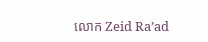លោក Zeid Ra’ad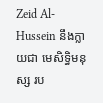Zeid Al-Hussein នឹងក្លាយជា មេសិទ្ធិមនុស្ស រប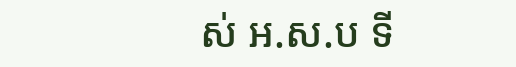ស់ អ.ស.ប ទី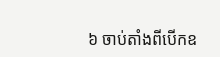៦ ចាប់តាំងពីបើកឧ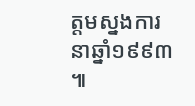ត្តមស្នងការ នាឆ្នាំ១៩៩៣ ៕